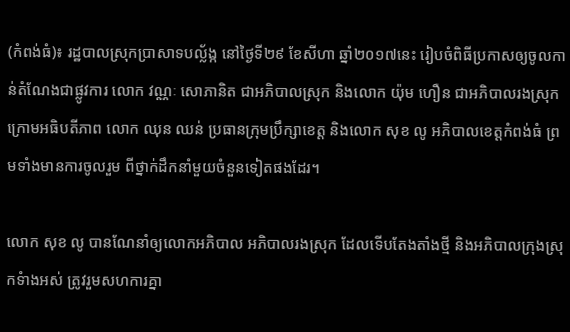(កំពង់ធំ)៖ រដ្ឋបាលស្រុកប្រាសាទបល្ល័ង្ក នៅថ្ងៃទី២៩ ខែសីហា ឆ្នាំ២០១៧នេះ រៀបចំពិធីប្រកាសឲ្យចូលកាន់តំណែងជាផ្លូវការ លោក វណ្ណៈ សោភានិត ជាអភិបាលស្រុក និងលោក យ៉ុម ហឿន ជាអភិបាលរងស្រុក ក្រោមអធិបតីភាព លោក ឈុន ឈន់ ប្រធានក្រុមប្រឹក្សាខេត្ត និងលោក សុខ លូ អភិបាលខេត្តកំពង់ធំ ព្រមទាំងមានការចូលរួម ពីថ្នាក់ដឹកនាំមួយចំនួនទៀតផងដែរ។

លោក សុខ លូ បានណែនាំឲ្យលោកអភិបាល អភិបាលរងស្រុក ដែលទើបតែងតាំងថ្មី និងអភិបាលក្រុងស្រុកទំាងអស់ ត្រូវរួមសហការគ្នា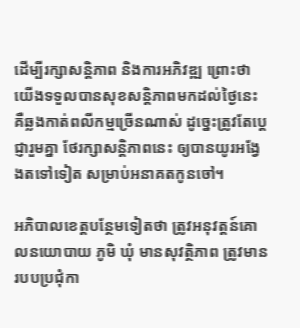ដើម្បីរក្សាសន្តិភាព និងការអភិវឌ្ឍ ព្រោះថាយើងទទួលបានសុខសន្តិភាពមកដល់ថ្ងៃនេះ គឺឆ្លងកាត់ពលីកម្មច្រើនណាស់ ដូច្នេះត្រូវតែប្តេជ្ញារួមគ្នា ថែរក្សាសន្តិភាពនេះ ឲ្យបានយូរអង្វែងតទៅទៀត សម្រាប់អនាគតកូនចៅ។

អភិបាលខេត្តបន្ថែមទៀតថា ត្រូវអនុវត្តន៍គោលនយោបាយ ភូមិ ឃុំ មានសុវត្ថិភាព ត្រូវមានរបបប្រជុំកា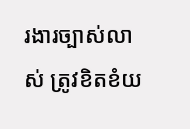រងារច្បាស់លាស់ ត្រូវខិតខំយ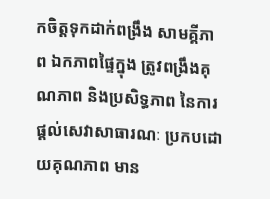កចិត្តទុកដាក់ពង្រឹង សាមគ្គីភាព ឯកភាពផ្ទៃក្នុង ត្រូវពង្រឹងគុណភាព និងប្រសិទ្ធភាព នៃការផ្តល់សេវាសាធារណៈ ប្រកបដោយគុណភាព មាន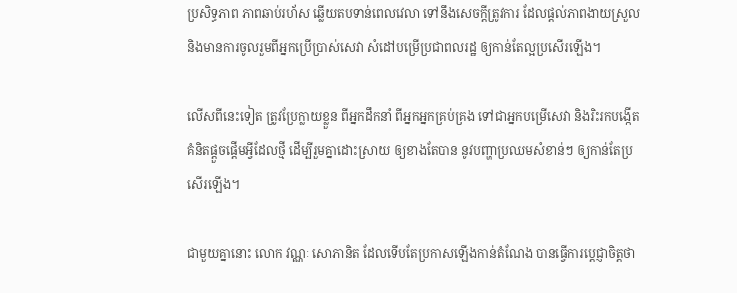ប្រសិទ្ធភាព ភាពឆាប់រហ័ស ឆ្លើយតបទាន់ពេលវេលា ទៅនឹងសេចក្តីត្រូវការ ដែលផ្តល់ភាពងាយស្រួល និងមានការចូលរួមពីអ្នកប្រើប្រាស់សេវា សំដៅបម្រើប្រជាពលរដ្ឋ ឲ្យកាន់តែល្អប្រសើរឡើង។

លើសពីនេះទៀត ត្រូវប្រែក្លាយខ្លួន ពីអ្នកដឹកនាំ ពីអ្នកអ្នកគ្រប់គ្រង ទៅជាអ្នកបម្រើសេវា និងរិះរកបង្កើតគំនិតផ្តួចផ្តើមអ្វីដែលថ្មី ដើម្បីរួមគ្នាដោះស្រាយ ឲ្យខាងតែបាន នូវបញ្ហាប្រឈមសំខាន់ៗ ឲ្យកាន់តែប្រសើរឡើង។

ជាមួយគ្នានោះ លោក វណ្ណៈ សោភានិត ដែលទើបតែប្រកាសឡើងកាន់តំណែង បានធ្វើការប្តេជ្ញាចិត្តថា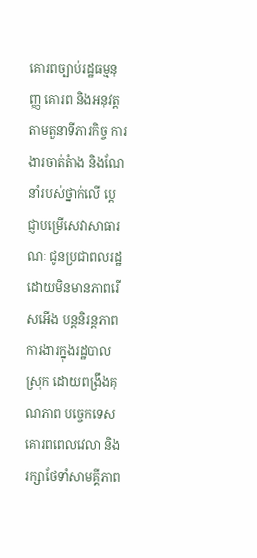គោរពច្បាប់រដ្ឋធម្មនុញ្ញ គោរព និងអនុវត្តតាមតួនាទីភារកិច្ច ការងារចាត់តំាង និងណែនាំរបស់ថ្នាក់លើ ប្តេជ្ញាបម្រើសេវាសាធារណៈ ជូនប្រជាពលរដ្ឋដោយមិនមានភាពរើសអើង បន្តនិរន្តភាពការងារក្នុងរដ្ឋបាលស្រុក ដោយពង្រឹងគុណភាព បច្ចេកទេស គោរពពេលវេលា និងរក្សាថែទាំសាមគ្គីភាព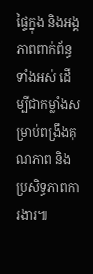ផ្ទៃក្នុង និងអង្គភាពពាក់ព័ន្ធទាំងអស់ ដើម្បីជាកម្លាំងសម្រាប់ពង្រឹងគុណភាព និងប្រសិទ្ធភាពការងារ៕